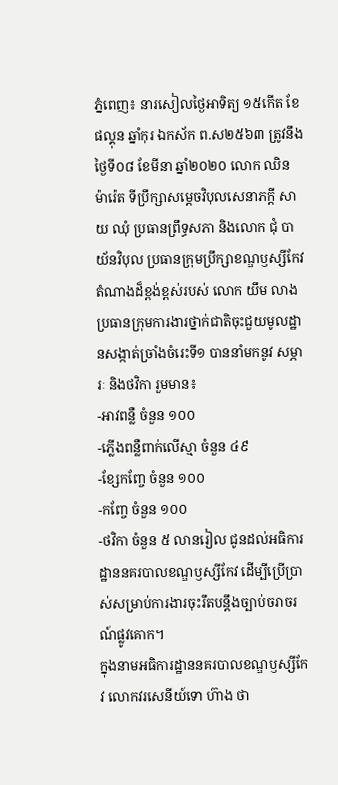ភ្នំពេញ៖ នារសៀលថ្ងៃអាទិត្យ ១៥កើត ខែផល្គុន ឆ្នាំកុរ ឯកស័ក ព.ស២៥៦៣ ត្រូវនឹងថ្ងៃទី០៨ ខែមីនា ឆ្នាំ២០២០ លោក ឈិន ម៉ារ៉េត ទីប្រឹក្សាសម្តេចវិបុលសេនាភក្តី សាយ ឈុំ ប្រធានព្រឹទ្ធសភា និងលោក ជុំ បាយ័នវិបុល ប្រធានក្រុមប្រឹក្សាខណ្ឌឫស្សីកែវ តំណាងដ៏ខ្ពង់ខ្ពស់របស់ លោក យឹម លាង ប្រធានក្រុមការងារថ្នាក់ជាតិចុះជួយមូលដ្ឋានសង្កាត់ច្រាំងចំរេះទី១ បាននាំមកនូវ សម្ភារៈ និងថវិកា រួមមាន៖
-អាវពន្លឺ ចំនួន ១០០
-ភ្លើងពន្លឺពាក់លើស្មា ចំនួន ៤៩
-ខ្សែកញ្ចែ ចំនួន ១០០
-កញ្ចែ ចំនួន ១០០
-ថវិកា ចំនួន ៥ លានរៀល ជូនដល់អធិការដ្ឋាននគរបាលខណ្ឌឫស្សីកែវ ដើម្បីប្រើប្រាស់សម្រាប់ការងារចុះរឹតបន្តឹងច្បាប់ចរាចរណ៍ផ្លូវគោក។
ក្នុងនាមអធិការដ្ឋាននគរបាលខណ្ឌឫស្សីកែវ លោកវរសេនីយ៍ទោ ហ៊ាង ថា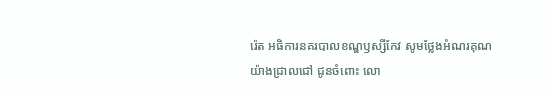រ៉េត អធិការនគរបាលខណ្ឌឫស្សីកែវ សូមថ្លែងអំណរគុណយ៉ាងជ្រាលជៅ ជូនចំពោះ លោ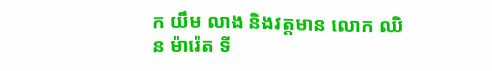ក យឹម លាង និងវត្តមាន លោក ឈិន ម៉ារ៉េត ទី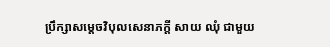ប្រឹក្សាសម្តេចវិបុលសេនាភក្តី សាយ ឈុំ ជាមួយ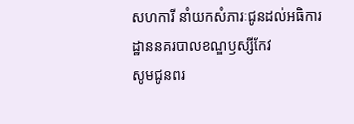សហការី នាំយកសំភារៈជូនដល់អធិការដ្ឋាននគរបាលខណ្ឌឫស្សីកែវ
សូមជូនពរ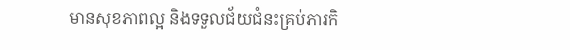មានសុខភាពល្អ និងទទួលជ័យជំនះគ្រប់ភារកិ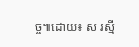ច្ច៕ដោយ៖ ស រស្មី